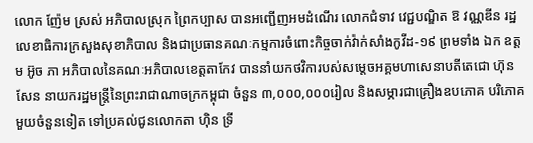លោក ញ៉ែម ស្រស់ អភិបាលស្រុក ព្រៃកប្បាស បានអញ្ជេីញអមដំណេីរ លោកជំទាវ វេជ្ជបណ្ឌិត ឱ វណ្ណឌីន រដ្ឋលេខាធិការក្រសួងសុខាភិបាល និងជាប្រធានគណៈកម្មការចំពោះកិច្ចចាក់វ៉ាក់សាំងកូវីដ-១៩ ព្រមទាំង ឯក ឧត្ដម អ៊ូច ភា អភិបាលនៃគណៈអភិបាលខេត្តតាកែវ បាននាំយកថវិការបស់សម្តេចអគ្គមហាសេនាបតីតេជោ ហ៊ុន សែន នាយករដ្ឋមន្ត្រីនៃព្រះរាជាណាចក្រកម្ពុជា ចំនួន ៣,០០០,០០០រៀល និងសម្ភារជាគ្រឿងឧបភោគ បរិភោគមួយចំនួនទៀត ទៅប្រគល់ជូនលោកតា ហ៊ិន ទ្រី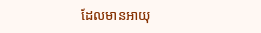ដែលមានអាយុ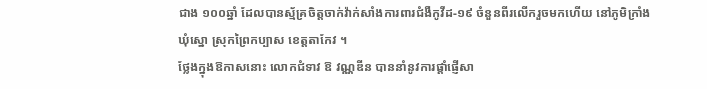ជាង ១០០ឆ្នាំ ដែលបានស្ម័គ្រចិត្តចាក់វ៉ាក់សាំងការពារជំងឺកូវីដ-១៩ ចំនួនពីរលេីករួចមកហេីយ នៅភូមិក្រាំង ឃុំស្នោ ស្រុកព្រៃកប្បាស ខេត្តតាកែវ ។
ថ្លែងក្នុងឱកាសនោះ លោកជំទាវ ឱ វណ្ណឌីន បាននាំនូវការផ្ដាំផ្ញើសា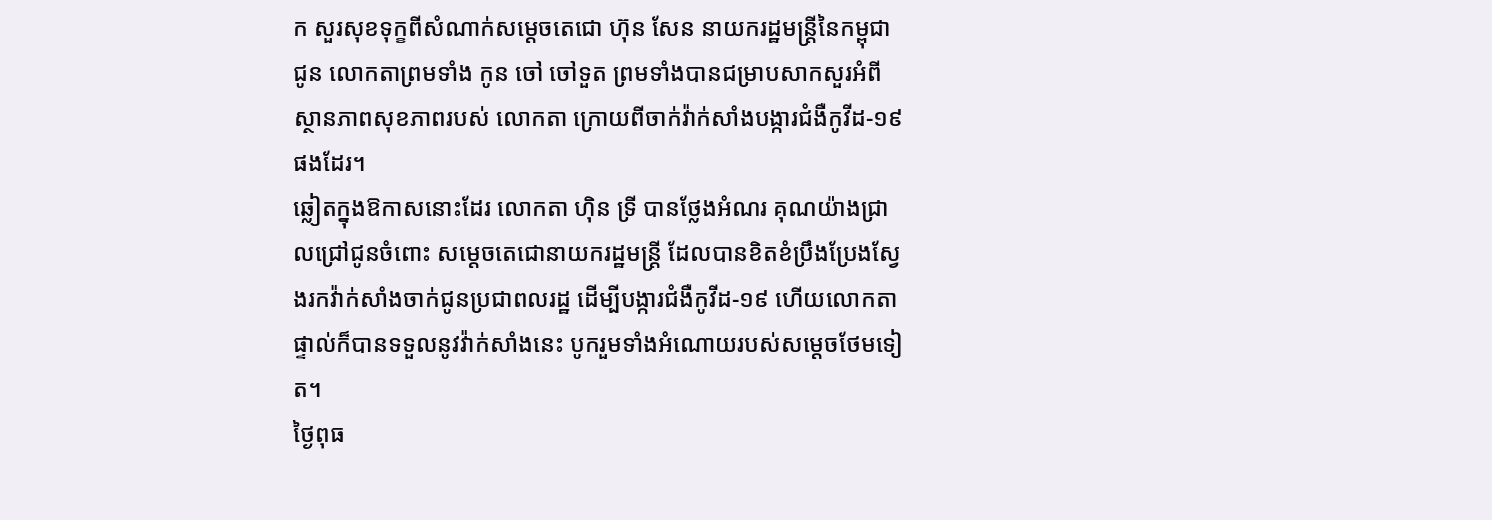ក សួរសុខទុក្ខពីសំណាក់សម្ដេចតេជោ ហ៊ុន សែន នាយករដ្ឋមន្ដ្រីនៃកម្ពុជា ជូន លោកតាព្រមទាំង កូន ចៅ ចៅទួត ព្រមទាំងបានជម្រាបសាកសួរអំពីស្ថានភាពសុខភាពរបស់ លោកតា ក្រោយពីចាក់វ៉ាក់សាំងបង្ការជំងឺកូវីដ-១៩ផងដែរ។
ឆ្លៀតក្នុងឱកាសនោះដែរ លោកតា ហ៊ិន ទ្រី បានថ្លែងអំណរ គុណយ៉ាងជ្រាលជ្រៅជូនចំពោះ សម្ដេចតេជោនាយករដ្ឋមន្ដ្រី ដែលបានខិតខំប្រឹងប្រែងស្វែងរកវ៉ាក់សាំងចាក់ជូនប្រជាពលរដ្ឋ ដើម្បីបង្ការជំងឺកូវីដ-១៩ ហើយលោកតាផ្ទាល់ក៏បានទទួលនូវវ៉ាក់សាំងនេះ បូករួមទាំងអំណោយរបស់សម្ដេចថែមទៀត។
ថ្ងៃពុធ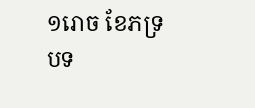១រោច ខែភទ្របទ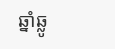ឆ្នាំឆ្លូ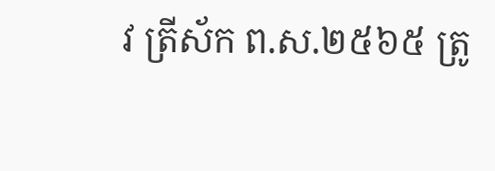វ ត្រីស័ក ព.ស.២៥៦៥ ត្រូ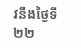វនឹងថ្ងៃទី២២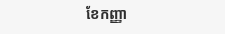ខែកញ្ញា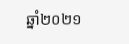ឆ្នាំ២០២១